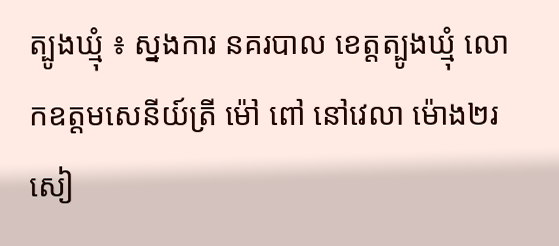ត្បូងឃ្មុំ ៖ ស្នងការ នគរបាល ខេត្តត្បូងឃ្មុំ លោកឧត្តមសេនីយ៍ត្រី ម៉ៅ ពៅ នៅវេលា ម៉ោង២រសៀ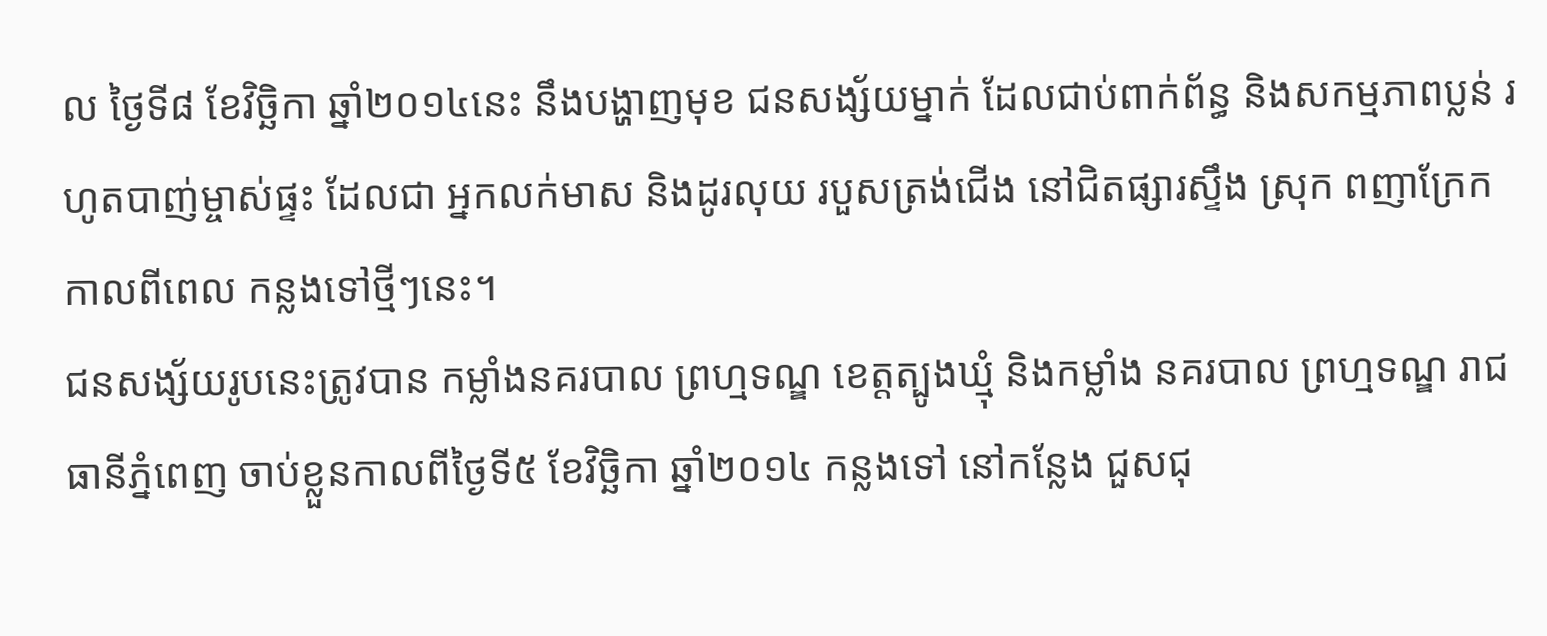ល ថ្ងៃទី៨ ខែវិច្ឆិកា ឆ្នាំ២០១៤នេះ នឹងបង្ហាញមុខ ជនសង្ស័យម្នាក់ ដែលជាប់ពាក់ព័ន្ធ និងសកម្មភាពប្លន់ រហូតបាញ់ម្ចាស់ផ្ទះ ដែលជា អ្នកលក់មាស និងដូរលុយ របួសត្រង់ជើង នៅជិតផ្សារស្ទឹង ស្រុក ពញាក្រែក កាលពីពេល កន្លងទៅថ្មីៗនេះ។
ជនសង្ស័យរូបនេះត្រូវបាន កម្លាំងនគរបាល ព្រហ្មទណ្ឌ ខេត្តត្បូងឃ្មុំ និងកម្លាំង នគរបាល ព្រហ្មទណ្ឌ រាជធានីភ្នំពេញ ចាប់ខ្លួនកាលពីថ្ងៃទី៥ ខែវិច្ឆិកា ឆ្នាំ២០១៤ កន្លងទៅ នៅកន្លែង ជួសជុ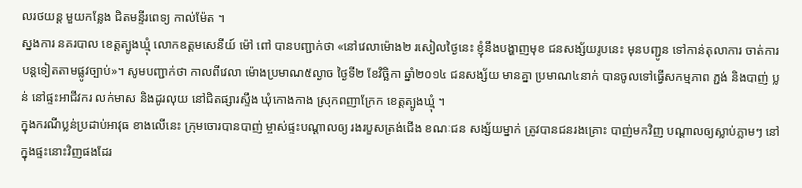លរថយន្ត មួយកន្លែង ជិតមន្ទីរពេទ្យ កាល់ម៉ែត ។
ស្នងការ នគរបាល ខេត្តត្បូងឃ្មុំ លោកឧត្តមសេនីយ៍ ម៉ៅ ពៅ បានបញ្ជាក់ថា «នៅវេលាម៉ោង២ រសៀលថ្ងៃនេះ ខ្ញុំនឹងបង្ហាញមុខ ជនសង្ស័យរូបនេះ មុនបញ្ជូន ទៅកាន់តុលាការ ចាត់ការបន្តទៀតតាមផ្លូវច្បាប់»។ សូមបញ្ជាក់ថា កាលពីវេលា ម៉ោងប្រមាណ៥ល្ងាច ថ្ងៃទី២ ខែវិច្ឆិកា ឆ្នាំ២០១៤ ជនសង្ស័យ មានគ្នា ប្រមាណ៤នាក់ បានចូលទៅធ្វើសកម្មភាព ភ្ជង់ និងបាញ់ ប្លន់ នៅផ្ទះអាជីវករ លក់មាស និងដូរលុយ នៅជិតផ្សារស្ទឹង ឃុំកោងកាង ស្រុកពញាក្រែក ខេត្តត្បូងឃ្មុំ ។
ក្នុងករណីប្លន់ប្រដាប់អាវុធ ខាងលើនេះ ក្រុមចោរបានបាញ់ ម្ចាស់ផ្ទះបណ្តាលឲ្យ រងរបួសត្រង់ជើង ខណៈជន សង្ស័យម្នាក់ ត្រូវបានជនរងគ្រោះ បាញ់មកវិញ បណ្តាលឲ្យស្លាប់ភ្លាមៗ នៅក្នុងផ្ទះនោះវិញផងដែរ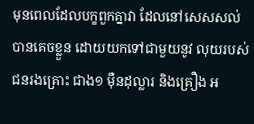មុនពេលដែលបក្ខពួកគ្នាវា ដែលនៅសេសសល់ បានគេចខ្លួន ដោយយកទៅជាមួយនូវ លុយរបស់ជនរងគ្រោះ ជាង១ ម៉ឺនដុល្លារ និងគ្រឿង អ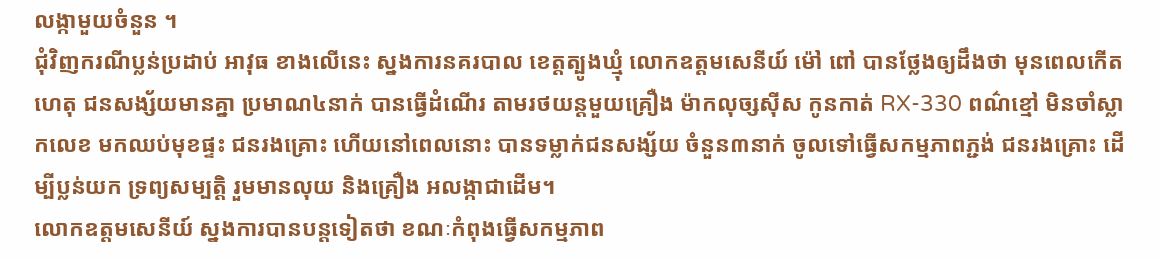លង្កាមួយចំនួន ។
ជុំវិញករណីប្លន់ប្រដាប់ អាវុធ ខាងលើនេះ ស្នងការនគរបាល ខេត្តត្បូងឃ្មុំ លោកឧត្តមសេនីយ៍ ម៉ៅ ពៅ បានថ្លែងឲ្យដឹងថា មុនពេលកើតហេតុ ជនសង្ស័យមានគ្នា ប្រមាណ៤នាក់ បានធ្វើដំណើរ តាមរថយន្តមួយគ្រឿង ម៉ាកលុច្សស៊ីស កូនកាត់ RX-330 ពណ៌ខ្មៅ មិនចាំស្លាកលេខ មកឈប់មុខផ្ទះ ជនរងគ្រោះ ហើយនៅពេលនោះ បានទម្លាក់ជនសង្ស័យ ចំនួន៣នាក់ ចូលទៅធ្វើសកម្មភាពភ្ជង់ ជនរងគ្រោះ ដើម្បីប្លន់យក ទ្រព្យសម្បត្តិ រួមមានលុយ និងគ្រឿង អលង្កាជាដើម។
លោកឧត្តមសេនីយ៍ ស្នងការបានបន្តទៀតថា ខណៈកំពុងធ្វើសកម្មភាព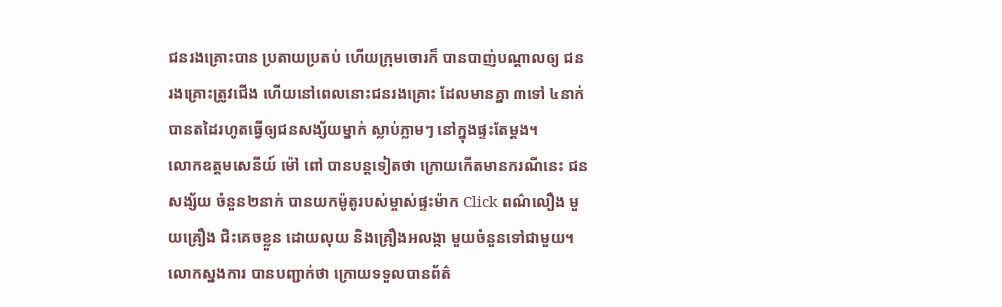ជនរងគ្រោះបាន ប្រតាយប្រតប់ ហើយក្រុមចោរក៏ បានបាញ់បណ្តាលឲ្យ ជនរងគ្រោះត្រូវជើង ហើយនៅពេលនោះជនរងគ្រោះ ដែលមានគ្នា ៣ទៅ ៤នាក់ បានតដៃរហូតធ្វើឲ្យជនសង្ស័យម្នាក់ ស្លាប់ភ្លាមៗ នៅក្នុងផ្ទះតែម្តង។
លោកឧត្តមសេនីយ៍ ម៉ៅ ពៅ បានបន្តទៀតថា ក្រោយកើតមានករណីនេះ ជនសង្ស័យ ចំនួន២នាក់ បានយកម៉ូតូរបស់ម្ចាស់ផ្ទះម៉ាក Click ពណ៌លឿង មួយគ្រឿង ជិះគេចខ្លួន ដោយលុយ និងគ្រឿងអលង្កា មួយចំនួនទៅជាមួយ។
លោកស្នងការ បានបញ្ជាក់ថា ក្រោយទទួលបានព័ត៌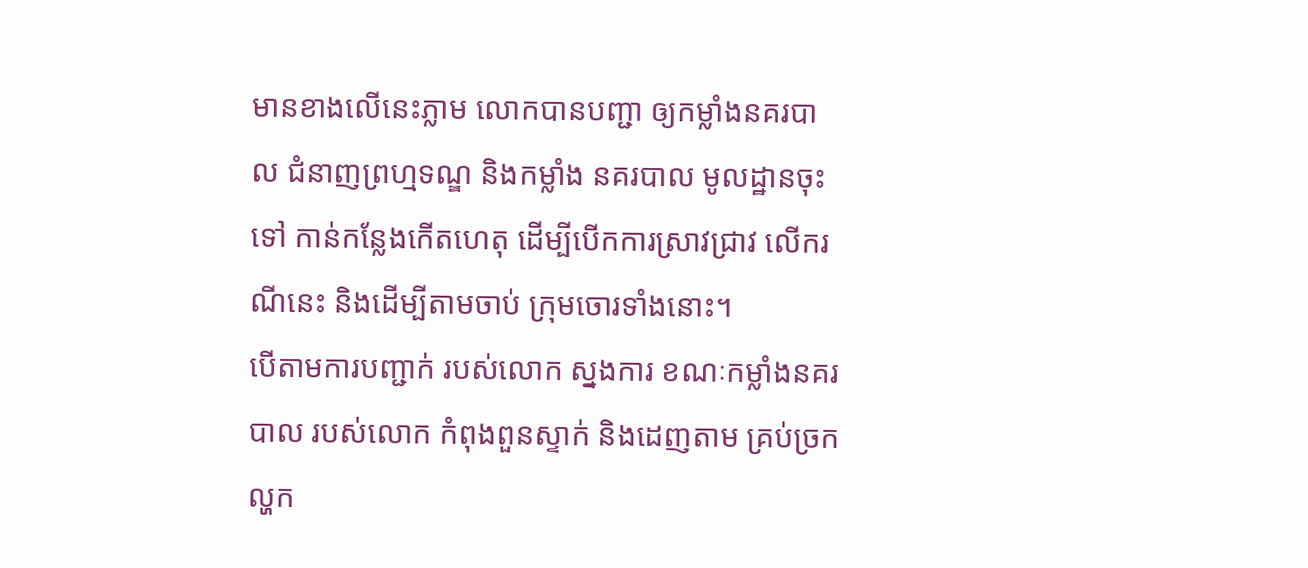មានខាងលើនេះភ្លាម លោកបានបញ្ជា ឲ្យកម្លាំងនគរបាល ជំនាញព្រហ្មទណ្ឌ និងកម្លាំង នគរបាល មូលដ្ឋានចុះទៅ កាន់កន្លែងកើតហេតុ ដើម្បីបើកការស្រាវជ្រាវ លើករណីនេះ និងដើម្បីតាមចាប់ ក្រុមចោរទាំងនោះ។
បើតាមការបញ្ជាក់ របស់លោក ស្នងការ ខណៈកម្លាំងនគរបាល របស់លោក កំពុងពួនស្ទាក់ និងដេញតាម គ្រប់ច្រកល្ហក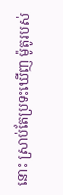នោះ ស្រាប់តែប្រទះឃើញ ម៉ូតូរបស់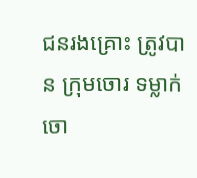ជនរងគ្រោះ ត្រូវបាន ក្រុមចោរ ទម្លាក់ចោ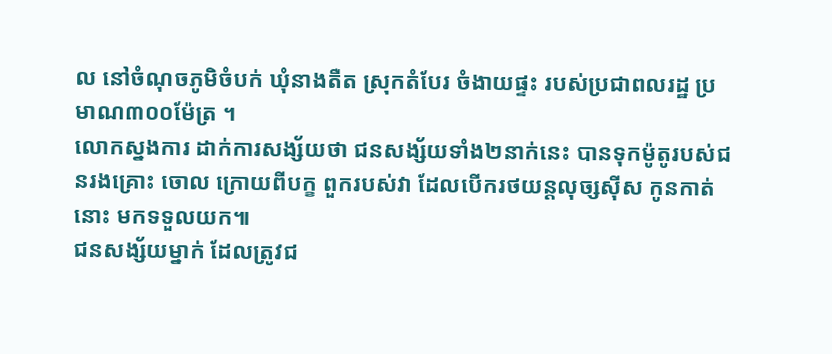ល នៅចំណុចភូមិចំបក់ ឃុំនាងតឺត ស្រុកតំបែរ ចំងាយផ្ទះ របស់ប្រជាពលរដ្ឋ ប្រមាណ៣០០ម៉ែត្រ ។
លោកស្នងការ ដាក់ការសង្ស័យថា ជនសង្ស័យទាំង២នាក់នេះ បានទុកម៉ូតូរបស់ជនរងគ្រោះ ចោល ក្រោយពីបក្ខ ពួករបស់វា ដែលបើករថយន្តលុច្សស៊ីស កូនកាត់នោះ មកទទួលយក៕
ជនសង្ស័យម្នាក់ ដែលត្រូវជ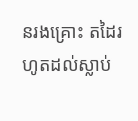នរងគ្រោះ តដៃរហូតដល់ស្លាប់